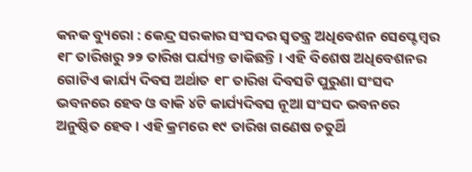କନକ ବ୍ୟୁରୋ : କେନ୍ଦ୍ର ସରକାର ସଂସଦର ସ୍ୱତନ୍ତ୍ର ଅଧିବେଶନ ସେପ୍ଟେମ୍ବର ୧୮ ତାରିଖରୁ ୨୨ ତାରିଖ ପର୍ଯ୍ୟନ୍ତ ଡାକିଛନ୍ତି । ଏହି ବିଶେଷ ଅଧିବେଶନର ଗୋଟିଏ କାର୍ଯ୍ୟ ଦିବସ ଅର୍ଥାତ ୧୮ ତାରିଖ ଦିବସଟି ପୁରୁଣା ସଂସଦ ଭବନରେ ହେବ ଓ ବାକି ୪ଟି କାର୍ଯ୍ୟଦିବସ ନୂଆ ସଂସଦ ଭବନରେ ଅନୁଷ୍ଠିତ ହେବ । ଏହି କ୍ରମରେ ୧୯ ତାରିଖ ଗଣେଷ ଚତୁର୍ଥି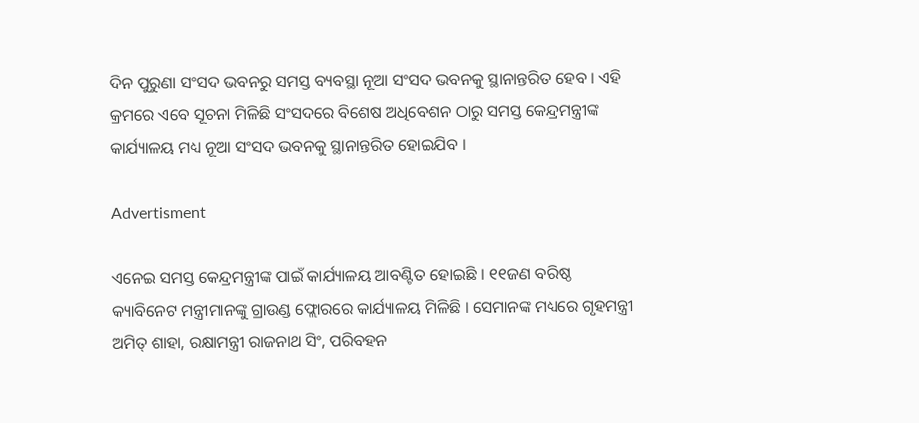ଦିନ ପୁରୁଣା ସଂସଦ ଭବନରୁ ସମସ୍ତ ବ୍ୟବସ୍ଥା ନୂଆ ସଂସଦ ଭବନକୁ ସ୍ଥାନାନ୍ତରିତ ହେବ । ଏହି କ୍ରମରେ ଏବେ ସୂଚନା ମିଳିଛି ସଂସଦରେ ବିଶେଷ ଅଧିବେଶନ ଠାରୁ ସମସ୍ତ କେନ୍ଦ୍ରମନ୍ତ୍ରୀଙ୍କ କାର୍ଯ୍ୟାଳୟ ମଧ୍ୟ ନୂଆ ସଂସଦ ଭବନକୁ ସ୍ଥାନାନ୍ତରିତ ହୋଇଯିବ ।

Advertisment

ଏନେଇ ସମସ୍ତ କେନ୍ଦ୍ରମନ୍ତ୍ରୀଙ୍କ ପାଇଁ କାର୍ଯ୍ୟାଳୟ ଆବଣ୍ଟିତ ହୋଇଛି । ୧୧ଜଣ ବରିଷ୍ଠ କ୍ୟାବିନେଟ ମନ୍ତ୍ରୀମାନଙ୍କୁ ଗ୍ରାଉଣ୍ଡ ଫ୍ଲୋରରେ କାର୍ଯ୍ୟାଳୟ ମିଳିଛି । ସେମାନଙ୍କ ମଧ୍ୟରେ ଗୃହମନ୍ତ୍ରୀ ଅମିତ୍ ଶାହା, ରକ୍ଷାମନ୍ତ୍ରୀ ରାଜନାଥ ସିଂ, ପରିବହନ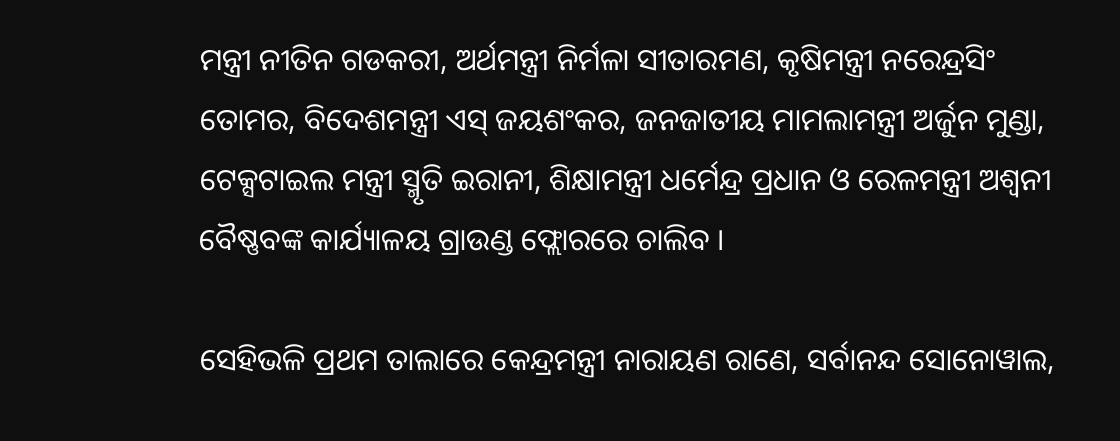ମନ୍ତ୍ରୀ ନୀତିନ ଗଡକରୀ, ଅର୍ଥମନ୍ତ୍ରୀ ନିର୍ମଳା ସୀତାରମଣ, କୃଷିମନ୍ତ୍ରୀ ନରେନ୍ଦ୍ରସିଂ ତୋମର, ବିଦେଶମନ୍ତ୍ରୀ ଏସ୍ ଜୟଶଂକର, ଜନଜାତୀୟ ମାମଲାମନ୍ତ୍ରୀ ଅର୍ଜୁନ ମୁଣ୍ଡା, ଟେକ୍ସଟାଇଲ ମନ୍ତ୍ରୀ ସ୍ମୃତି ଇରାନୀ, ଶିକ୍ଷାମନ୍ତ୍ରୀ ଧର୍ମେନ୍ଦ୍ର ପ୍ରଧାନ ଓ ରେଳମନ୍ତ୍ରୀ ଅଶ୍ୱନୀ ବୈଷ୍ଣବଙ୍କ କାର୍ଯ୍ୟାଳୟ ଗ୍ରାଉଣ୍ଡ ଫ୍ଲୋରରେ ଚାଲିବ ।

ସେହିଭଳି ପ୍ରଥମ ତାଲାରେ କେନ୍ଦ୍ରମନ୍ତ୍ରୀ ନାରାୟଣ ରାଣେ, ସର୍ବାନନ୍ଦ ସୋନୋୱାଲ,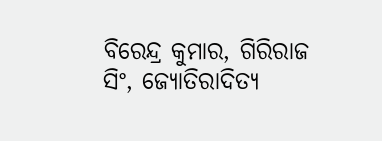ବିରେନ୍ଦ୍ର କୁମାର, ଗିରିରାଜ ସିଂ, ଜ୍ୟୋତିରାଦିତ୍ୟ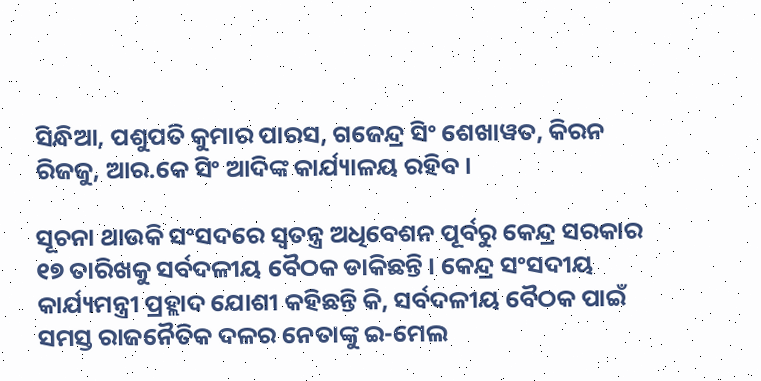ସିନ୍ଧିଆ, ପଶୁପତି କୁମାର ପାରସ, ଗଜେନ୍ଦ୍ର ସିଂ ଶେଖାୱତ, କିରନ ରିଜଜୁ, ଆର.କେ ସିଂ ଆଦିଙ୍କ କାର୍ଯ୍ୟାଳୟ ରହିବ ।

ସୂଚନା ଥାଉକି ସଂସଦରେ ସ୍ୱତନ୍ତ୍ର ଅଧିବେଶନ ପୂର୍ବରୁ କେନ୍ଦ୍ର ସରକାର ୧୭ ତାରିଖକୁ ସର୍ବଦଳୀୟ ବୈଠକ ଡାକିଛନ୍ତି । କେନ୍ଦ୍ର ସଂସଦୀୟ କାର୍ଯ୍ୟମନ୍ତ୍ରୀ ପ୍ରହ୍ଲାଦ ଯୋଶୀ କହିଛନ୍ତି କି, ସର୍ବଦଳୀୟ ବୈଠକ ପାଇଁ ସମସ୍ତ ରାଜନୈତିକ ଦଳର ନେତାଙ୍କୁ ଇ-ମେଲ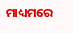ମାଧ୍ୟମରେ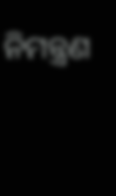ନିମନ୍ତ୍ରଣ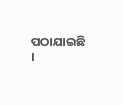ପଠାଯାଇଛି ।